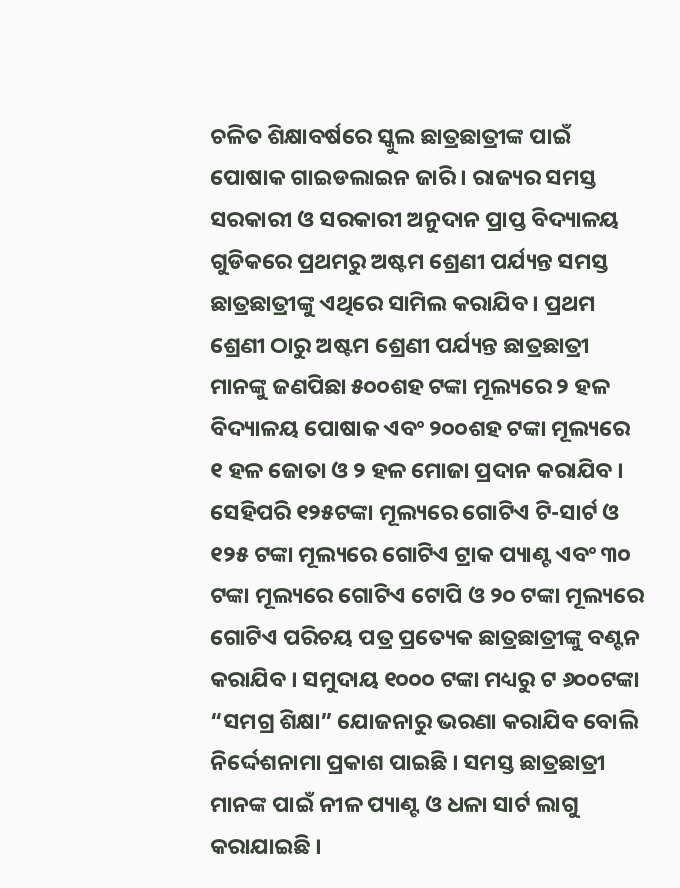ଚଳିତ ଶିକ୍ଷାବର୍ଷରେ ସ୍କୁଲ ଛାତ୍ରଛାତ୍ରୀଙ୍କ ପାଇଁ ପୋଷାକ ଗାଇଡଲାଇନ ଜାରି । ରାଜ୍ୟର ସମସ୍ତ ସରକାରୀ ଓ ସରକାରୀ ଅନୁଦାନ ପ୍ରାପ୍ତ ବିଦ୍ୟାଳୟ ଗୁଡିକରେ ପ୍ରଥମରୁ ଅଷ୍ଟମ ଶ୍ରେଣୀ ପର୍ଯ୍ୟନ୍ତ ସମସ୍ତ ଛାତ୍ରଛାତ୍ରୀଙ୍କୁ ଏଥିରେ ସାମିଲ କରାଯିବ । ପ୍ରଥମ ଶ୍ରେଣୀ ଠାରୁ ଅଷ୍ଟମ ଶ୍ରେଣୀ ପର୍ଯ୍ୟନ୍ତ ଛାତ୍ରଛାତ୍ରୀ ମାନଙ୍କୁ ଜଣପିଛା ୫୦୦ଶହ ଟଙ୍କା ମୂଲ୍ୟରେ ୨ ହଳ ବିଦ୍ୟାଳୟ ପୋଷାକ ଏବଂ ୨୦୦ଶହ ଟଙ୍କା ମୂଲ୍ୟରେ ୧ ହଳ ଜୋତା ଓ ୨ ହଳ ମୋଜା ପ୍ରଦାନ କରାଯିବ । ସେହିପରି ୧୨୫ଟଙ୍କା ମୂଲ୍ୟରେ ଗୋଟିଏ ଟି-ସାର୍ଟ ଓ ୧୨୫ ଟଙ୍କା ମୂଲ୍ୟରେ ଗୋଟିଏ ଟ୍ରାକ ପ୍ୟାଣ୍ଟ ଏବଂ ୩୦ ଟଙ୍କା ମୂଲ୍ୟରେ ଗୋଟିଏ ଟୋପି ଓ ୨୦ ଟଙ୍କା ମୂଲ୍ୟରେ ଗୋଟିଏ ପରିଚୟ ପତ୍ର ପ୍ରତ୍ୟେକ ଛାତ୍ରଛାତ୍ରୀଙ୍କୁ ବଣ୍ଟନ କରାଯିବ । ସମୁଦାୟ ୧୦୦୦ ଟଙ୍କା ମଧ୍ୟରୁ ଟ ୬୦୦ଟଙ୍କା “ସମଗ୍ର ଶିକ୍ଷା” ଯୋଜନାରୁ ଭରଣା କରାଯିବ ବୋଲି ନିର୍ଦ୍ଦେଶନାମା ପ୍ରକାଶ ପାଇଛି । ସମସ୍ତ ଛାତ୍ରଛାତ୍ରୀ ମାନଙ୍କ ପାଇଁ ନୀଳ ପ୍ୟାଣ୍ଟ ଓ ଧଳା ସାର୍ଟ ଲାଗୁ କରାଯାଇଛି ।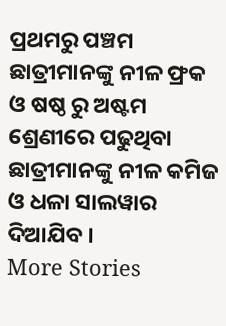ପ୍ରଥମରୁ ପଞ୍ଚମ ଛାତ୍ରୀମାନଙ୍କୁ ନୀଳ ଫ୍ରକ ଓ ଷଷ୍ଠ ରୁ ଅଷ୍ଟମ ଶ୍ରେଣୀରେ ପଢୁଥିବା ଛାତ୍ରୀମାନଙ୍କୁ ନୀଳ କମିଜ ଓ ଧଳା ସାଲୱାର ଦିଆଯିବ ।
More Stories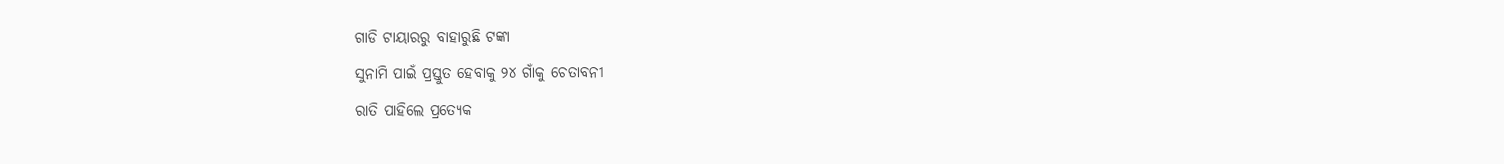ଗାଡି ଟାୟାରରୁ ବାହାରୁଛି ଟଙ୍କା
ସୁନାମି ପାଇଁ ପ୍ରସ୍ତୁତ ହେବାକୁ ୨୪ ଗାଁକୁ ଚେତାବନୀ
ରାତି ପାହିଲେ ପ୍ରତ୍ୟେକ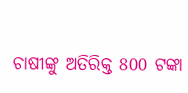ଚାଷୀଙ୍କୁ ଅତିରିକ୍ତ 800 ଟଙ୍କା